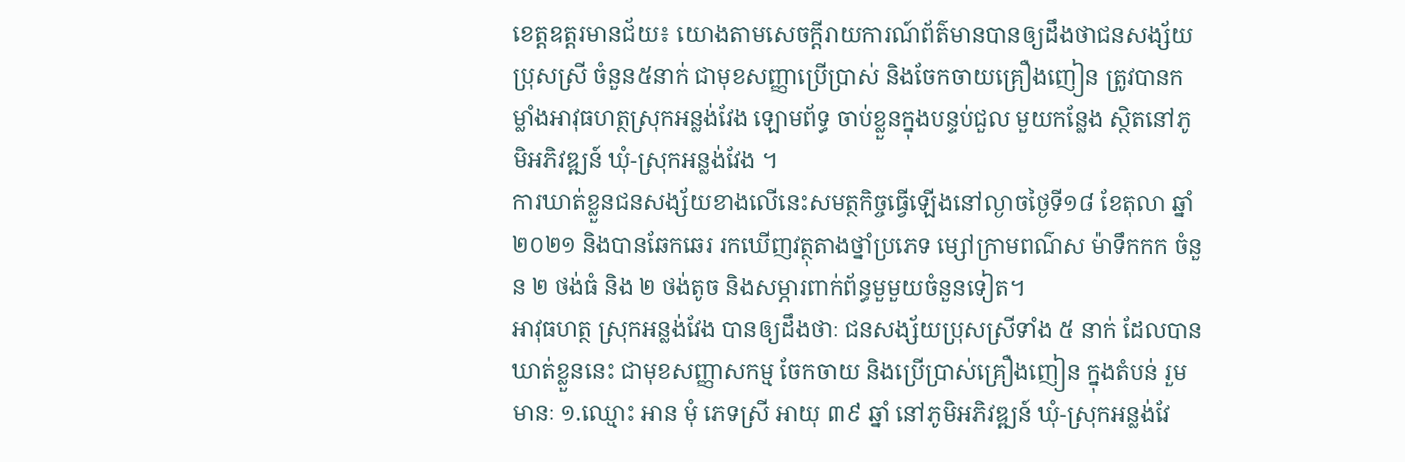ខេត្តឧត្តរមានជ័យ៖ យោងតាមសេចក្តីរាយការណ៍ព័ត៌មានបានឲ្យដឹងថាជនសង្ស័យប្រុសស្រី ចំនួន៥នាក់ ជាមុខសញ្ញាប្រើប្រាស់ និងចែកចាយគ្រឿងញៀន ត្រូវបានកម្លាំងអាវុធហត្ថស្រុកអន្លង់វែង ឡោមព័ទ្ធ ចាប់ខ្លួនក្នុងបន្ទប់ជួល មួយកន្លែង ស្ថិតនៅភូមិអភិវឌ្ឍន៍ ឃុំ-ស្រុកអន្លង់វែង ។
ការឃាត់ខ្លួនជនសង្ស័យខាងលើនេះសមត្ថកិច្ចធ្វើឡើងនៅល្ងាចថ្ងៃទី១៨ ខែតុលា ឆ្នាំ២០២១ និងបានឆែកឆេរ រកឃើញវត្ថុតាងថ្នាំប្រភេទ ម្សៅក្រាមពណ៌ស ម៉ាទឹកកក ចំនួន ២ ថង់ធំ និង ២ ថង់តូច និងសម្ភារពាក់ព័ន្ធមួមួយចំនួនទៀត។
អាវុធហត្ថ ស្រុកអន្លង់វែង បានឲ្យដឹងថាៈ ជនសង្ស័យប្រុសស្រីទាំង ៥ នាក់ ដែលបានឃាត់ខ្លួននេះ ជាមុខសញ្ញាសកម្ម ចែកចាយ និងប្រើប្រាស់គ្រឿងញៀន ក្នុងតំបន់ រួមមានៈ ១.ឈ្មោះ អាន មុំ ភេទស្រី អាយុ ៣៩ ឆ្នាំ នៅភូមិអភិវឌ្ឍន៍ ឃុំ-ស្រុកអន្លង់វែ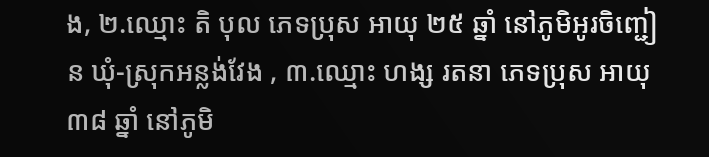ង, ២.ឈ្មោះ តិ បុល ភេទប្រុស អាយុ ២៥ ឆ្នាំ នៅភូមិអូរចិញ្ជៀន ឃុំ-ស្រុកអន្លង់វែង , ៣.ឈ្មោះ ហង្ស រតនា ភេទប្រុស អាយុ ៣៨ ឆ្នាំ នៅភូមិ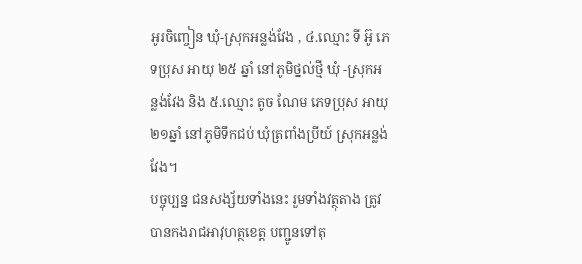អូរចិញ្ចៀន ឃុំ-ស្រុកអន្លង់វែង , ៤.ឈ្មោះ ទី អ៊ូ ភេទប្រុស អាយុ ២៥ ឆ្នាំ នៅភូមិថ្នល់ថ្មី ឃុំ -ស្រុកអន្លង់វែង និង ៥.ឈ្មោះ តូច ណែម ភេទប្រុស អាយុ២១ឆ្នាំ នៅភូមិទឹកជប់ ឃុំត្រពាំងប្រីយ៍ ស្រុកអន្លង់វែង។
បច្ចុប្បន្ន ជនសង្ស័យទាំងនេះ រួមទាំងវត្ថុតាង ត្រូវបានកងរាជអាវុហត្ថខេត្ត បញ្ជូនទៅតុ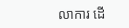លាការ ដើ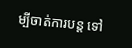ម្បីចាត់ការបន្ត ទៅ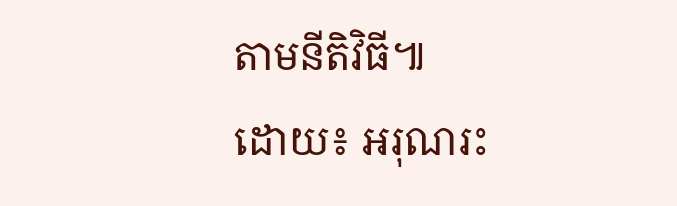តាមនីតិវិធី៕
ដោយ៖ អរុណរះ